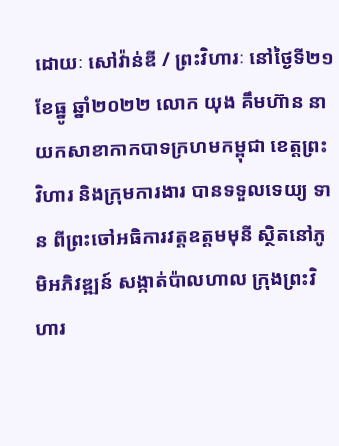ដោយៈ សៅវ៉ាន់ឌី / ព្រះវិហារៈ នៅថ្ងៃទី២១ ខែធ្នូ ឆ្នាំ២០២២ លោក យុង គឹមហ៊ាន នាយកសាខាកាកបាទក្រហមកម្ពុជា ខេត្តព្រះវិហារ និងក្រុមការងារ បានទទួលទេយ្យ ទាន ពីព្រះចៅអធិការវត្តឧត្តមមុនី ស្ថិតនៅភូមិអភិវឌ្ឍន៍ សង្កាត់ប៉ាលហាល ក្រុងព្រះវិហារ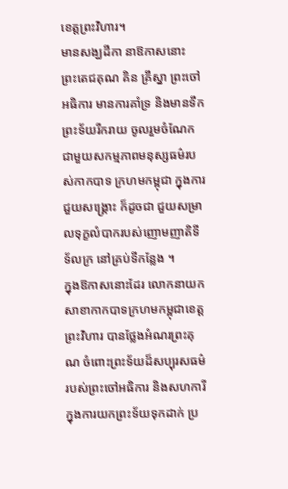ខេត្តព្រះវិហារ។
មានសង្ឃដីកា នាឱកាសនោះ ព្រះតេជគុណ គិន គ្រឹស្នា ព្រះចៅអធិការ មានការគាំទ្រ និងមានទឹកព្រះទ័យរីករាយ ចូលរួមចំណែកជាមួយសកម្មភាពមនុស្សធម៌របស់កាកបាទ ក្រហមកម្ពុជា ក្នុងការជួយសង្គ្រោះ ក៏ដូចជា ជួយសម្រាលទុក្ខលំបាករបស់ញោមញាតិទីទ័លក្រ នៅគ្រប់ទីកន្លែង ។
ក្នុងឱកាសនោះដែរ លោកនាយកសាខាកាកបាទក្រហមកម្ពុជាខេត្តព្រះវិហារ បានថ្លែងអំណរព្រះគុណ ចំពោះព្រះទ័យដ៏សប្បុរសធម៌ របស់ព្រះចៅអធិការ និងសហការី ក្នុងការយកព្រះទ័យទុកដាក់ ប្រ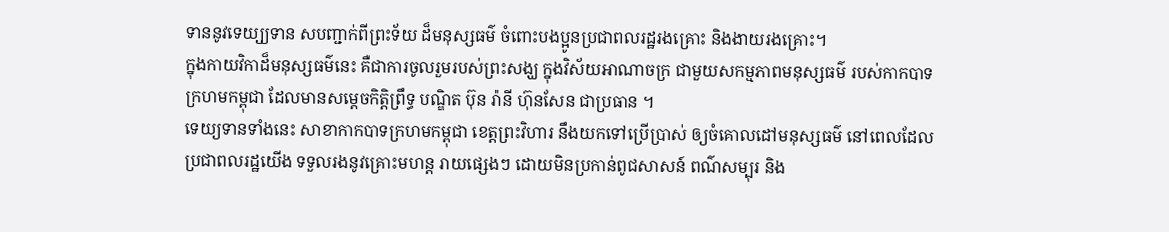ទាននូវទេយ្យ្យទាន សបញ្ជាក់ពីព្រះទ័យ ដ៏មនុស្សធម៌ ចំពោះបងប្អូនប្រជាពលរដ្ឋរងគ្រោះ និងងាយរងគ្រោះ។
ក្នុងកាយវិកាដ៏មនុស្សធម៌នេះ គឺជាការចូលរួមរបស់ព្រះសង្ឃ ក្នុងវិស័យអាណាចក្រ ជាមួយសកម្មភាពមនុស្សធម៌ របស់កាកបាទក្រហមកម្ពុជា ដែលមានសម្តេចកិត្តិព្រឹទ្ធ បណ្ឌិត ប៊ុន រ៉ានី ហ៊ុនសែន ជាប្រធាន ។
ទេយ្យទានទាំងនេះ សាខាកាកបាទក្រហមកម្ពុជា ខេត្តព្រះវិហារ នឹងយកទៅប្រើប្រាស់ ឲ្យចំគោលដៅមនុស្សធម៌ នៅពេលដែលប្រជាពលរដ្ឋយើង ទទួលរងនូវគ្រោះមហន្ត រាយផ្សេងៗ ដោយមិនប្រកាន់ពូជសាសន៍ ពណ៌សម្បុរ និង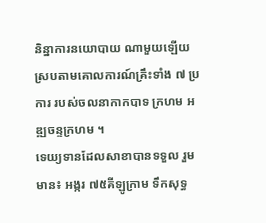និន្នាការនយោបាយ ណាមួយឡើយ ស្របតាមគោលការណ៍គ្រឹះទាំង ៧ ប្រការ របស់ចលនាកាកបាទ ក្រហម អឌ្ឍចន្ទក្រហម ។
ទេយ្យទានដែលសាខាបានទទួល រួមមាន៖ អង្ករ ៧៥គីឡូក្រាម ទឹកសុទ្ធ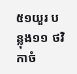៥១យួរ បន្លុង១១ ថវិកាចំ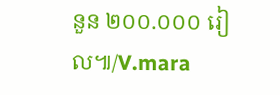នួន ២០០.០០០ រៀល៕/V.mara